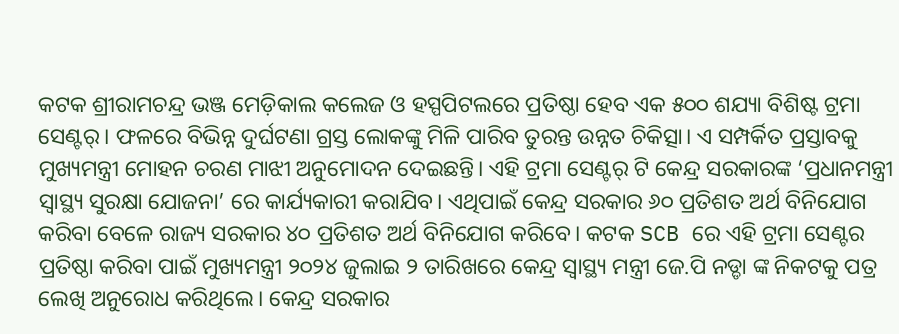କଟକ ଶ୍ରୀରାମଚନ୍ଦ୍ର ଭଞ୍ଜ ମେଡ଼ିକାଲ କଲେଜ ଓ ହସ୍ପପିଟଲରେ ପ୍ରତିଷ୍ଠା ହେବ ଏକ ୫୦୦ ଶଯ୍ୟା ବିଶିଷ୍ଟ ଟ୍ରମା ସେଣ୍ଟର୍। ଫଳରେ ବିଭିନ୍ନ ଦୁର୍ଘଟଣା ଗ୍ରସ୍ତ ଲୋକଙ୍କୁ ମିଳି ପାରିବ ତୁରନ୍ତ ଉନ୍ନତ ଚିକିତ୍ସା। ଏ ସମ୍ପର୍କିତ ପ୍ରସ୍ତାବକୁ ମୁଖ୍ୟମନ୍ତ୍ରୀ ମୋହନ ଚରଣ ମାଝୀ ଅନୁମୋଦନ ଦେଇଛନ୍ତି। ଏହି ଟ୍ରମା ସେଣ୍ଟର୍ ଟି କେନ୍ଦ୍ର ସରକାରଙ୍କ ‘ପ୍ରଧାନମନ୍ତ୍ରୀ ସ୍ବାସ୍ଥ୍ୟ ସୁରକ୍ଷା ଯୋଜନା’ ରେ କାର୍ଯ୍ୟକାରୀ କରାଯିବ। ଏଥିପାଇଁ କେନ୍ଦ୍ର ସରକାର ୬୦ ପ୍ରତିଶତ ଅର୍ଥ ବିନିଯୋଗ କରିବା ବେଳେ ରାଜ୍ୟ ସରକାର ୪୦ ପ୍ରତିଶତ ଅର୍ଥ ବିନିଯୋଗ କରିବେ। କଟକ SCB ରେ ଏହି ଟ୍ରମା ସେଣ୍ଟର ପ୍ରତିଷ୍ଠା କରିବା ପାଇଁ ମୁଖ୍ୟମନ୍ତ୍ରୀ ୨୦୨୪ ଜୁଲାଇ ୨ ତାରିଖରେ କେନ୍ଦ୍ର ସ୍ୱାସ୍ଥ୍ୟ ମନ୍ତ୍ରୀ ଜେ.ପି ନଡ୍ଡା ଙ୍କ ନିକଟକୁ ପତ୍ର ଲେଖି ଅନୁରୋଧ କରିଥିଲେ। କେନ୍ଦ୍ର ସରକାର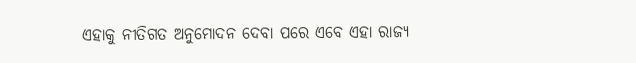ଏହାକୁ ନୀତିଗତ ଅନୁମୋଦନ ଦେବା ପରେ ଏବେ ଏହା ରାଜ୍ୟ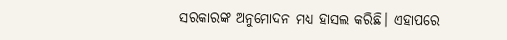ସରକାରଙ୍କ ଅନୁମୋଦନ ମଧ୍ୟ ହାସଲ କରିଛି। ଏହାପରେ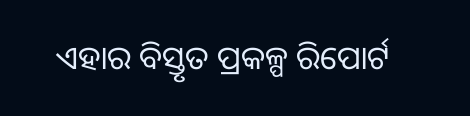ଏହାର ବିସ୍ତୃତ ପ୍ରକଳ୍ପ ରିପୋର୍ଟ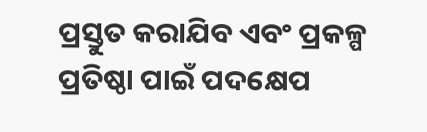ପ୍ରସ୍ତୁତ କରାଯିବ ଏବଂ ପ୍ରକଳ୍ପ ପ୍ରତିଷ୍ଠା ପାଇଁ ପଦକ୍ଷେପ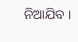ନିଆଯିବ ।